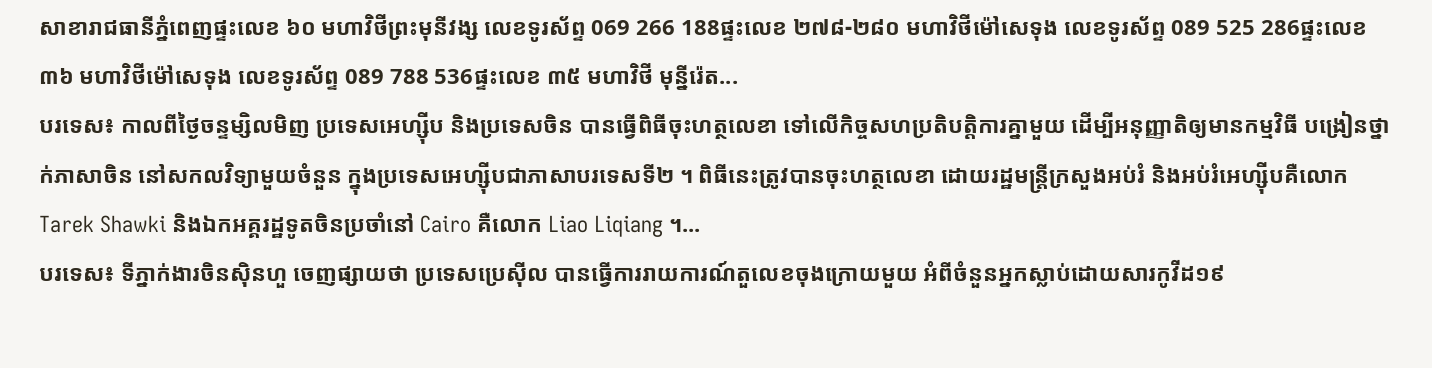សាខារាជធានីភ្នំពេញផ្ទះលេខ ៦០ មហាវិថីព្រះមុនីវង្ស លេខទូរស័ព្ទ 069 266 188ផ្ទះលេខ ២៧៨-២៨០ មហាវិថីម៉ៅសេទុង លេខទូរស័ព្ទ 089 525 286ផ្ទះលេខ ៣៦ មហាវិថីម៉ៅសេទុង លេខទូរស័ព្ទ 089 788 536ផ្ទះលេខ ៣៥ មហាវិថី មុនី្នរ៉េត...
បរទេស៖ កាលពីថ្ងៃចន្ទម្សិលមិញ ប្រទេសអេហ្ស៊ីប និងប្រទេសចិន បានធ្វើពិធីចុះហត្ថលេខា ទៅលើកិច្ចសហប្រតិបត្តិការគ្នាមួយ ដើម្បីអនុញ្ញាតិឲ្យមានកម្មវិធី បង្រៀនថ្នាក់ភាសាចិន នៅសកលវិទ្យាមួយចំនួន ក្នុងប្រទេសអេហ្ស៊ីបជាភាសាបរទេសទី២ ។ ពិធីនេះត្រូវបានចុះហត្ថលេខា ដោយរដ្ឋមន្រ្តីក្រសួងអប់រំ និងអប់រំអេហ្ស៊ីបគឺលោក Tarek Shawki និងឯកអគ្គរដ្ឋទូតចិនប្រចាំនៅ Cairo គឺលោក Liao Liqiang ។...
បរទេស៖ ទីភ្នាក់ងារចិនស៊ិនហួ ចេញផ្សាយថា ប្រទេសប្រេស៊ីល បានធ្វើការរាយការណ៍តួលេខចុងក្រោយមួយ អំពីចំនួនអ្នកស្លាប់ដោយសារកូវីដ១៩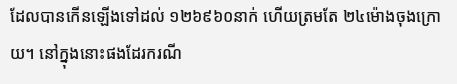ដែលបានកើនឡើងទៅដល់ ១២៦៩៦០នាក់ ហើយត្រមតែ ២៤ម៉ោងចុងក្រោយ។ នៅក្នុងនោះផងដែរករណី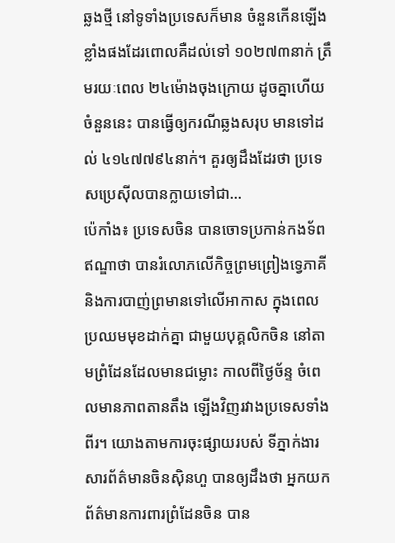ឆ្លងថ្មី នៅទូទាំងប្រទេសក៏មាន ចំនួនកើនឡើងខ្លាំងផងដែរពោលគឺដល់ទៅ ១០២៧៣នាក់ ត្រឹមរយៈពេល ២៤ម៉ោងចុងក្រោយ ដូចគ្នាហើយចំនួននេះ បានធ្វើឲ្យករណីឆ្លងសរុប មានទៅដល់ ៤១៤៧៧៩៤នាក់។ គួរឲ្យដឹងដែរថា ប្រទេសប្រេស៊ីលបានក្លាយទៅជា...
ប៉េកាំង៖ ប្រទេសចិន បានចោទប្រកាន់កងទ័ពឥណ្ឌាថា បានរំលោភលើកិច្ចព្រមព្រៀងទ្វេភាគី និងការបាញ់ព្រមានទៅលើអាកាស ក្នុងពេលប្រឈមមុខដាក់គ្នា ជាមួយបុគ្គលិកចិន នៅតាមព្រំដែនដែលមានជម្លោះ កាលពីថ្ងៃច័ន្ទ ចំពេលមានភាពតានតឹង ឡើងវិញរវាងប្រទេសទាំងពីរ។ យោងតាមការចុះផ្សាយរបស់ ទីភ្នាក់ងារសារព័ត៌មានចិនស៊ិនហួ បានឲ្យដឹងថា អ្នកយកព័ត៌មានការពារព្រំដែនចិន បាន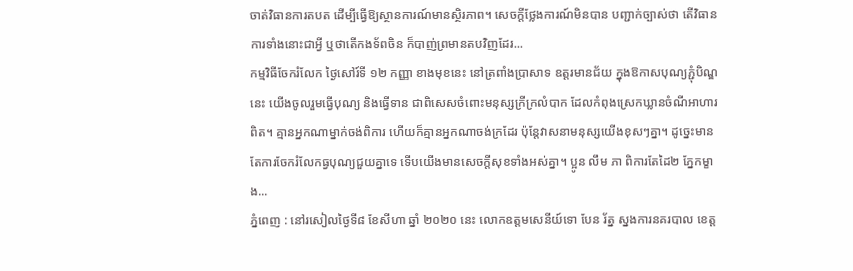ចាត់វិធានការតបត ដើម្បីធ្វើឱ្យស្ថានការណ៍មានស្ថិរភាព។ សេចក្តីថ្លែងការណ៍មិនបាន បញ្ជាក់ច្បាស់ថា តើវិធានការទាំងនោះជាអ្វី ឬថាតើកងទ័ពចិន ក៏បាញ់ព្រមានតបវិញដែរ...
កម្មវិធីចែករំលែក ថ្ងៃសៅរ៍ទី ១២ កញ្ញា ខាងមុខនេះ នៅត្រពាំងប្រាសាទ ឧត្តរមានជ័យ ក្នុងឱកាសបុណ្យភ្ជុំបិណ្ឌនេះ យើងចូលរួមធ្វើបុណ្យ និងធ្វើទាន ជាពិសេសចំពោះមនុស្សក្រីក្រលំបាក ដែលកំពុងស្រេកឃ្លានចំណីអាហារពិត។ គ្មានអ្នកណាម្នាក់ចង់ពិការ ហើយក៏គ្មានអ្នកណាចង់ក្រដែរ ប៉ុន្តែវាសនាមនុស្សយើងខុសៗគ្នា។ ដូច្នេះមានតែការចែករំលែកធ្វបុណ្យជួយគ្នាទេ ទើបយើងមានសេចក្តីសុខទាំងអស់គ្នា។ ប្អូន លឹម ភា ពិការតែដៃ២ ភ្នែកម្ខាង...
ភ្នំពេញ : នៅរសៀលថ្ងៃទី៨ ខែសីហា ឆ្នាំ ២០២០ នេះ លោកឧត្ដមសេនីយ៍ទោ បែន រ័ត្ន ស្នងការនគរបាល ខេត្ត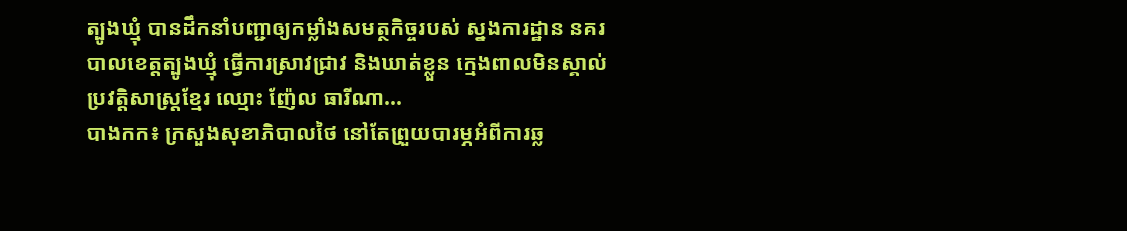ត្បូងឃ្មុំ បានដឹកនាំបញ្ជាឲ្យកម្លាំងសមត្ថកិច្ចរបស់ ស្នងការដ្ឋាន នគរបាលខេត្តត្បូងឃ្មុំ ធ្វើការស្រាវជ្រាវ និងឃាត់ខ្លួន ក្មេងពាលមិនស្គាល់ ប្រវត្តិសាស្រ្តខ្មែរ ឈ្មោះ ញ៉ែល ធារីណា...
បាងកក៖ ក្រសួងសុខាភិបាលថៃ នៅតែព្រួយបារម្ភអំពីការឆ្ល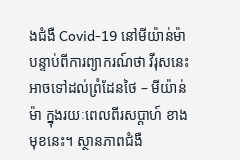ងជំងឺ Covid-19 នៅមីយ៉ាន់ម៉ា បន្ទាប់ពីការព្យាករណ៍ថា វីរុសនេះអាចទៅដល់ព្រំដែនថៃ – មីយ៉ាន់ម៉ា ក្នុងរយៈពេលពីរសប្តាហ៍ ខាងមុខនេះ។ ស្ថានភាពជំងឺ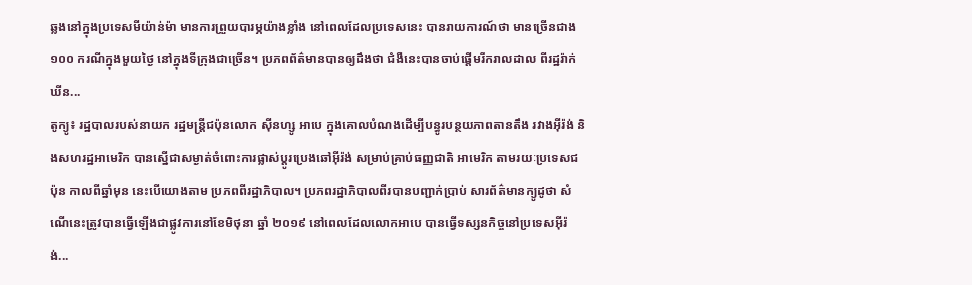ឆ្លងនៅក្នុងប្រទេសមីយ៉ាន់ម៉ា មានការព្រួយបារម្ភយ៉ាងខ្លាំង នៅពេលដែលប្រទេសនេះ បានរាយការណ៍ថា មានច្រើនជាង ១០០ ករណីក្នុងមួយថ្ងៃ នៅក្នុងទីក្រុងជាច្រើន។ ប្រភពព័ត៌មានបានឲ្យដឹងថា ជំងឺនេះបានចាប់ផ្តើមរីករាលដាល ពីរដ្ឋរ៉ាក់ឃីន...
តូក្យូ៖ រដ្ឋបាលរបស់នាយក រដ្ឋមន្រ្តីជប៉ុនលោក ស៊ីនហ្សូ អាបេ ក្នុងគោលបំណងដើម្បីបន្ធូរបន្ថយភាពតានតឹង រវាងអ៊ីរ៉ង់ និងសហរដ្ឋអាមេរិក បានស្នើជាសម្ងាត់ចំពោះការផ្លាស់ប្តូរប្រេងឆៅអ៊ីរ៉ង់ សម្រាប់គ្រាប់ធញ្ញជាតិ អាមេរិក តាមរយៈប្រទេសជប៉ុន កាលពីឆ្នាំមុន នេះបើយោងតាម ប្រភពពីរដ្ឋាភិបាល។ ប្រភពរដ្ឋាភិបាលពីរបានបញ្ជាក់ប្រាប់ សារព័ត៌មានក្យូដូថា សំណើនេះត្រូវបានធ្វើឡើងជាផ្លូវការនៅខែមិថុនា ឆ្នាំ ២០១៩ នៅពេលដែលលោកអាបេ បានធ្វើទស្សនកិច្ចនៅប្រទេសអ៊ីរ៉ង់...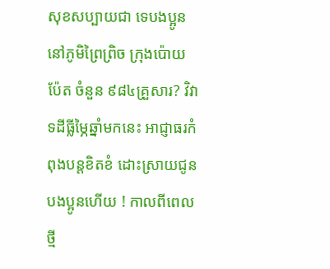សុខសប្បាយជា ទេបងប្អូននៅភូមិព្រៃព្រិច ក្រុងប៉ោយប៉ែត ចំនួន ៩៨៤គ្រួសារ? វិវាទដីធ្លីម្ភៃឆ្នាំមកនេះ អាជ្ញាធរកំពុងបន្តខិតខំ ដោះស្រាយជូនបងប្អូនហេីយ ! កាលពីពេលថ្មី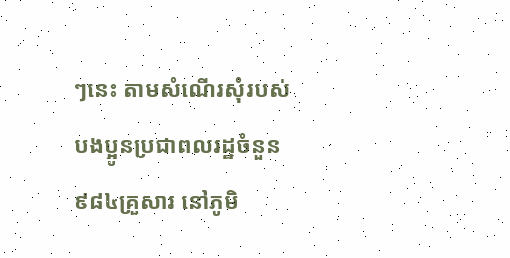ៗនេះ តាមសំណើរសុំរបស់បងប្អូនប្រជាពលរដ្ឋចំនួន ៩៨៤គ្រួសារ នៅភូមិ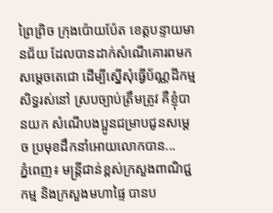ព្រៃព្រិច ក្រុងប៉ោយប៉ែត ខេត្តបន្ទាយមានជ័យ ដែលបានដាក់សំណើគោរពមក សម្តេចតេជោ ដើម្បីស្នើសុំធ្វើប័ណ្ណដីកម្មសិទ្ធរស់នៅ ស្របច្បាប់ត្រឹមត្រូវ គឺខ្ញុំបានយក សំណេីបងប្អូនជម្រាបជូនសម្តេច ប្រមុខដឹកនាំអោយលោកបាន...
ភ្នំពេញ៖ មន្រ្តីជាន់ខ្ពស់ក្រសួងពាណិជ្ជកម្ម និងក្រសួងមហាផ្ទៃ បានប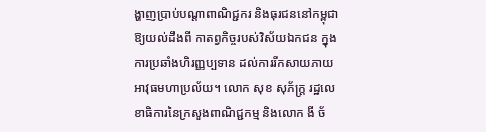ង្ហាញប្រាប់បណ្តាពាណិជ្ជករ និងធុរជននៅកម្ពុជា ឱ្យយល់ដឹងពី កាតព្វកិច្ចរបស់វិស័យឯកជន ក្នុងការប្រឆាំងហិរញ្ញប្បទាន ដល់ការរីកសាយភាយ អាវុធមហាប្រល័យ។ លោក សុខ សុភ័ក្ត្រ រដ្ឋលេខាធិការនៃក្រសួងពាណិជ្ជកម្ម និងលោក ងី ច័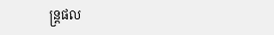ន្ត្រផល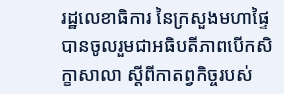រដ្ឋលេខាធិការ នៃក្រសួងមហាផ្ទៃ បានចូលរួមជាអធិបតីភាពបើកសិក្ខាសាលា ស្តីពីកាតព្វកិច្ចរបស់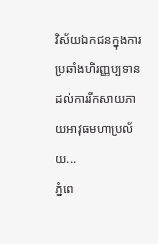វិស័យឯកជនក្នុងការប្រឆាំងហិរញ្ញប្បទាន ដល់ការរីកសាយភាយអាវុធមហាប្រល័យ...
ភ្នំពេ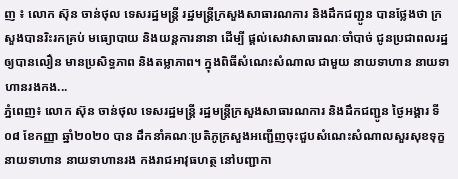ញ ៖ លោក ស៊ុន ចាន់ថុល ទេសរដ្ឋមន្ត្រី រដ្ឋមន្ត្រីក្រសួងសាធារណការ និងដឹកជញ្ជូន បានថ្លែងថា ក្រសួងបានរិះរកគ្រប់ មធ្យោបាយ និងយន្តការនានា ដើម្បី ផ្ដល់សេវាសាធារណៈចាំបាច់ ជូនប្រជាពលរដ្ឋ ឲ្យបានលឿន មានប្រសិទ្ធភាព និងតម្លាភាព។ ក្នុងពិធីសំណេះសំណាល ជាមួយ នាយទាហាន នាយទាហានរងកង...
ភ្នំពេញ៖ លោក ស៊ុន ចាន់ថុល ទេសរដ្ឋមន្ត្រី រដ្ឋមន្ត្រីក្រសួងសាធារណការ និងដឹកជញ្ជូន ថ្ងៃអង្គារ ទី០៨ ខែកញ្ញា ឆ្នាំ២០២០ បាន ដឹកនាំគណៈប្រតិភូក្រសួងអញ្ជើញចុះជួបសំណេះសំណាលសួរសុខទុក្ខនាយទាហាន នាយទាហានរង កងរាជអាវុធហត្ថ នៅបញ្ជាកា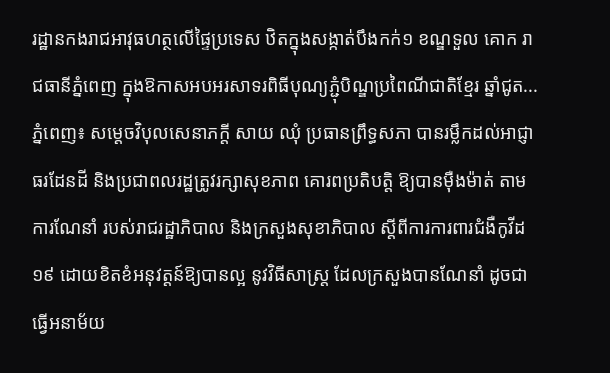រដ្ឋានកងរាជអាវុធហត្ថលើផ្ទៃប្រទេស ឋិតក្នុងសង្កាត់បឹងកក់១ ខណ្ឌទួល គោក រាជធានីភ្នំពេញ ក្នុងឱកាសអបអរសាទរពិធីបុណ្យភ្ជុំបិណ្ឌប្រពៃណីជាតិខ្មែរ ឆ្នាំជូត...
ភ្នំពេញ៖ សម្តេចវិបុលសេនាភក្តី សាយ ឈុំ ប្រធានព្រឹទ្ធសភា បានរម្លឹកដល់អាជ្ញាធរដែនដី និងប្រជាពលរដ្ឋត្រូវរក្សាសុខភាព គោរពប្រតិបត្តិ ឱ្យបានម៉ឺងម៉ាត់ តាមការណែនាំ របស់រាជរដ្ឋាភិបាល និងក្រសួងសុខាភិបាល ស្តីពីការការពារជំងឺកូវីដ១៩ ដោយខិតខំអនុវត្តន៍ឱ្យបានល្អ នូវវិធីសាស្រ្ត ដែលក្រសួងបានណែនាំ ដូចជាធ្វើអនាម័យ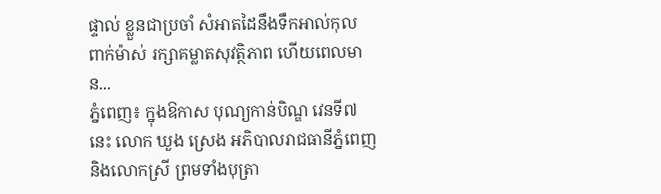ផ្ទាល់ ខ្លួនជាប្រចាំ សំអាតដៃនឹងទឹកអាល់កុល ពាក់ម៉ាស់ រក្សាគម្លាតសុវត្ថិភាព ហើយពេលមាន...
ភ្នំពេញ៖ ក្នុងឱកាស បុណ្យកាន់បិណ្ឌ វេនទី៧នេះ លោក ឃួង ស្រេង អភិបាលរាជធានីភ្នំពេញ និងលោកស្រី ព្រមទាំងបុត្រា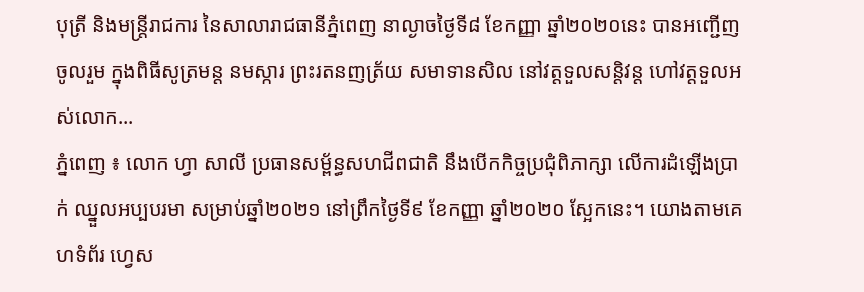បុត្រី និងមន្ត្រីរាជការ នៃសាលារាជធានីភ្នំពេញ នាល្ងាចថ្ងៃទី៨ ខែកញ្ញា ឆ្នាំ២០២០នេះ បានអញ្ជើញចូលរួម ក្នុងពិធីសូត្រមន្ត នមស្ការ ព្រះរតនញត្រ័យ សមាទានសិល នៅវត្តទួលសន្តិវន្ត ហៅវត្តទួលអស់លោក...
ភ្នំពេញ ៖ លោក ហ្វា សាលី ប្រធានសម្ព័ន្ធសហជីពជាតិ នឹងបើកកិច្ចប្រជុំពិភាក្សា លើការដំឡើងប្រាក់ ឈ្នួលអប្បបរមា សម្រាប់ឆ្នាំ២០២១ នៅព្រឹកថ្ងៃទី៩ ខែកញ្ញា ឆ្នាំ២០២០ ស្អែកនេះ។ យោងតាមគេហទំព័រ ហ្វេស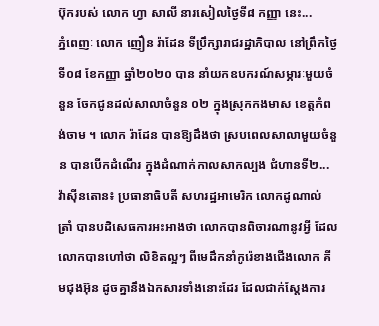ប៊ុករបស់ លោក ហ្វា សាលី នារសៀលថ្ងៃទី៨ កញ្ញា នេះ...
ភ្នំពេញៈ លោក ញឿន រ៉ាដែន ទីប្រឹក្សារាជរដ្ឋាភិបាល នៅព្រឹកថ្ងៃទី០៨ ខែកញ្ញា ឆ្នាំ២០២០ បាន នាំយកឧបករណ៍សម្ភារៈមួយចំនួន ចែកជូនដល់សាលាចំនួន ០២ ក្នុងស្រុកកងមាស ខេត្តកំពង់ចាម ។ លោក រ៉ាដែន បានឱ្យដឹងថា ស្របពេលសាលាមួយចំនួន បានបើកដំណើរ ក្នុងដំណាក់កាលសាកល្បង ជំហានទី២...
វ៉ាស៊ីនតោន៖ ប្រធានាធិបតី សហរដ្ឋអាមេរិក លោកដូណាល់ ត្រាំ បានបដិសេធការអះអាងថា លោកបានពិចារណានូវអ្វី ដែលលោកបានហៅថា លិខិតល្អៗ ពីមេដឹកនាំកូរ៉េខាងជើងលោក គីមជុងអ៊ុន ដូចគ្នានឹងឯកសារទាំងនោះដែរ ដែលជាក់ស្តែងការ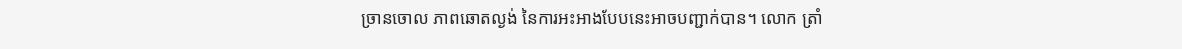ច្រានចោល ភាពឆោតល្ងង់ នៃការអះអាងបែបនេះអាចបញ្ជាក់បាន។ លោក ត្រាំ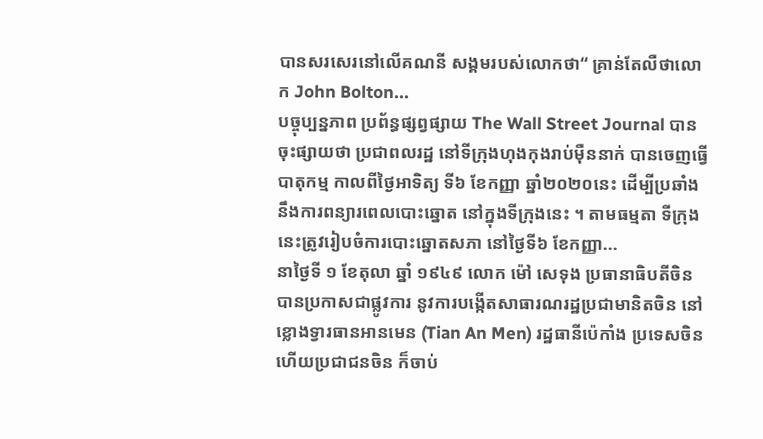បានសរសេរនៅលើគណនី សង្គមរបស់លោកថា“ គ្រាន់តែលឺថាលោក John Bolton...
បច្ចុប្បន្នភាព ប្រព័ន្ធផ្សព្វផ្សាយ The Wall Street Journal បានចុះផ្សាយថា ប្រជាពលរដ្ឋ នៅទីក្រុងហុងកុងរាប់ម៉ឺននាក់ បានចេញធ្វើបាតុកម្ម កាលពីថ្ងៃអាទិត្យ ទី៦ ខែកញ្ញា ឆ្នាំ២០២០នេះ ដើម្បីប្រឆាំង នឹងការពន្យារពេលបោះឆ្នោត នៅក្នុងទីក្រុងនេះ ។ តាមធម្មតា ទីក្រុងនេះត្រូវរៀបចំការបោះឆ្នោតសភា នៅថ្ងៃទី៦ ខែកញ្ញា...
នាថ្ងៃទី ១ ខែតុលា ឆ្នាំ ១៩៤៩ លោក ម៉ៅ សេទុង ប្រធានាធិបតីចិន បានប្រកាសជាផ្លូវការ នូវការបង្កើតសាធារណរដ្ឋប្រជាមានិតចិន នៅខ្លោងទ្វារធានអានមេន (Tian An Men) រដ្ឋធានីប៉េកាំង ប្រទេសចិន ហើយប្រជាជនចិន ក៏ចាប់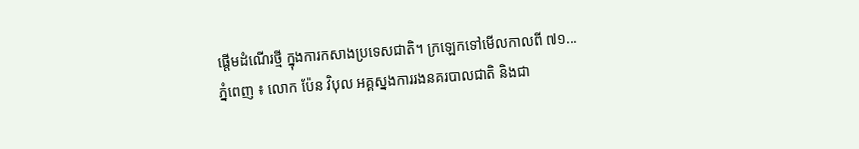ផ្តើមដំណើរថ្មី ក្នុងការកសាងប្រទេសជាតិ។ ក្រឡេកទៅមើលកាលពី ៧១...
ភ្នំពេញ ៖ លោក ប៉ែន វិបុល អគ្គស្នងការរងនគរបាលជាតិ និងជា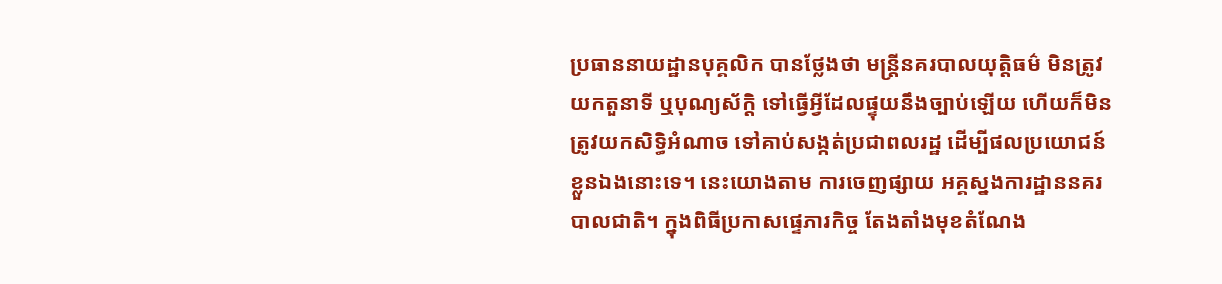ប្រធាននាយដ្ឋានបុគ្គលិក បានថ្លែងថា មន្ត្រីនគរបាលយុត្តិធម៌ មិនត្រូវយកតួនាទី ឬបុណ្យស័ក្ដិ ទៅធ្វើអ្វីដែលផ្ទុយនឹងច្បាប់ឡើយ ហើយក៏មិនត្រូវយកសិទ្ធិអំណាច ទៅគាប់សង្កត់ប្រជាពលរដ្ឋ ដើម្បីផលប្រយោជន៍ខ្លួនឯងនោះទេ។ នេះយោងតាម ការចេញផ្សាយ អគ្គស្នងការដ្ឋាននគរបាលជាតិ។ ក្នុងពិធីប្រកាសផ្ទេភារកិច្ច តែងតាំងមុខតំណែង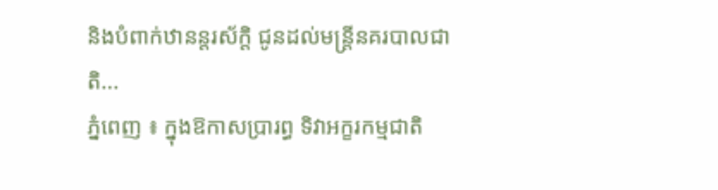និងបំពាក់ឋានន្តរស័ក្តិ ជូនដល់មន្ត្រីនគរបាលជាតិ...
ភ្នំពេញ ៖ ក្នុងឱកាសប្រារព្ធ ទិវាអក្ខរកម្មជាតិ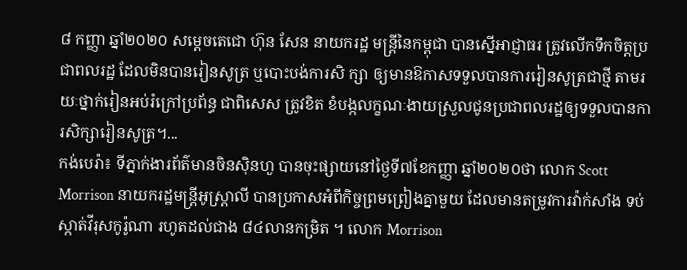៨ កញ្ញា ឆ្នាំ២០២០ សម្ដេចតេជោ ហ៊ុន សែន នាយករដ្ឋ មន្ដ្រីនៃកម្ពុជា បានស្នើអាជ្ញាធរ ត្រូវលើកទឹកចិត្តប្រជាពលរដ្ឋ ដែលមិនបានរៀនសូត្រ ឬបោះបង់ការសិ ក្សា ឲ្យមានឱកាសទទួលបានការរៀនសូត្រជាថ្មី តាមរយៈថ្នាក់រៀនអប់រំក្រៅប្រព័ន្ធ ជាពិសេស ត្រូវខិត ខំបង្កលក្ខណៈងាយស្រួលជូនប្រជាពលរដ្ឋឲ្យទទួលបានការសិក្សារៀនសូត្រ។...
កង់បេរ៉ា៖ ទីភ្នាក់ងារព័ត៌មានចិនស៊ិនហួ បានចុះផ្សាយនៅថ្ងៃទី៧ខែកញ្ញា ឆ្នាំ២០២០ថា លោក Scott Morrison នាយករដ្ឋមន្ត្រីអូស្ត្រាលី បានប្រកាសអំពីកិច្ចព្រមព្រៀងគ្នាមួយ ដែលមានតម្រូវការវ៉ាក់សាំង ទប់ស្កាត់វីរុសកូរ៉ូណា រហូតដល់ជាង ៨៤លានកម្រិត ។ លោក Morrison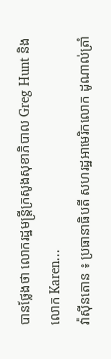បានថ្លែងថា លោករដ្ឋមន្ត្រីក្រសូងសុខាភិបាល Greg Hunt និងលោក Karen...
វ៉ាស៊ីនតោន ៖ ប្រធានាធិបតី សហរដ្ឋអាមេរិកលោក ដូណាល់ត្រាំ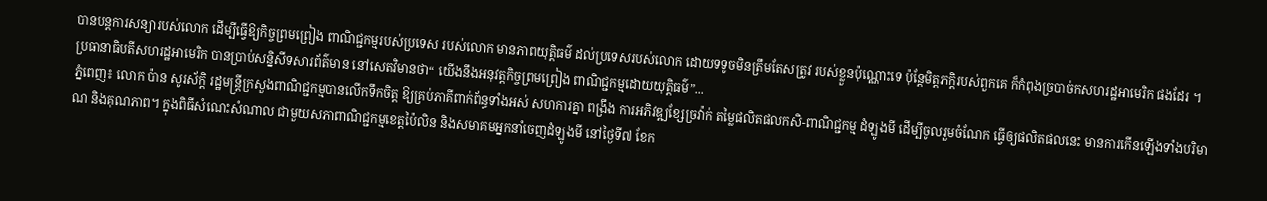បានបន្តការសន្យារបស់លោក ដើម្បីធ្វើឱ្យកិច្ចព្រមព្រៀង ពាណិជ្ជកម្មរបស់ប្រទេស របស់លោក មានភាពយុត្តិធម៌ ដល់ប្រទេសរបស់លោក ដោយទទូចមិនត្រឹមតែសត្រូវ របស់ខ្លួនប៉ុណ្ណោះទេ ប៉ុន្តែមិត្តភក្តិរបស់ពួកគេ ក៏កំពុងច្របាច់កសហរដ្ឋអាមេរិក ផងដែរ ។ ប្រធានាធិបតីសហរដ្ឋអាមេរិក បានប្រាប់សន្និសីទសារព័ត៌មាន នៅសេតវិមានថា“ យើងនឹងអនុវត្តកិច្ចព្រមព្រៀង ពាណិជ្ជកម្មដោយយុត្តិធម៌”...
ភ្នំពេញ៖ លោក ប៉ាន សូរស័ក្តិ រដ្ឋមន្រ្តីក្រសួងពាណិជ្ជកម្មបានលើកទឹកចិត្ត ឱ្យគ្រប់ភាគីពាក់ព័ន្ធទាំងអស់ សហការគ្នា ពង្រឹង ការអភិវឌ្ឍខ្សែច្រវ៉ាក់ តម្លៃផលិតផលកសិ-ពាណិជ្ជកម្ម ដំឡូងមី ដើម្បីចូលរួមចំណែក ធ្វើឲ្យផលិតផលនេះ មានការកើនឡើងទាំងបរិមាណ និងគុណភាព។ ក្នុងពិធីសំណេះសំណាល ជាមួយសភាពាណិជ្ជកម្មខេត្តប៉ៃលិន និងសមាគមអ្នកនាំចេញដំឡូងមី នៅថ្ងៃទី៧ ខែក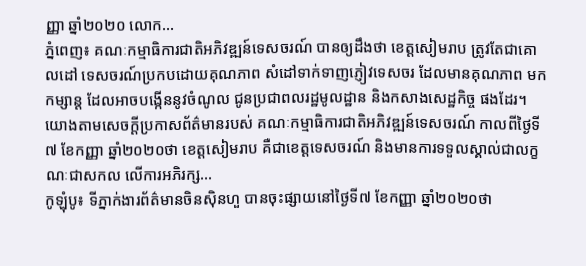ញ្ញា ឆ្នាំ២០២០ លោក...
ភ្នំពេញ៖ គណៈកម្មាធិការជាតិអភិវឌ្ឍន៍ទេសចរណ៍ បានឲ្យដឹងថា ខេត្តសៀមរាប ត្រូវតែជាគោលដៅ ទេសចរណ៍ប្រកបដោយគុណភាព សំដៅទាក់ទាញភ្ញៀវទេសចរ ដែលមានគុណភាព មកកម្សាន្ដ ដែលអាចបង្កើននូវចំណូល ជូនប្រជាពលរដ្ឋមូលដ្ឋាន និងកសាងសេដ្ឋកិច្ច ផងដែរ។ យោងតាមសេចក្ដីប្រកាសព័ត៌មានរបស់ គណៈកម្មាធិការជាតិអភិវឌ្ឍន៍ទេសចរណ៍ កាលពីថ្ងៃទី៧ ខែកញ្ញា ឆ្នាំ២០២០ថា ខេត្តសៀមរាប គឺជាខេត្តទេសចរណ៍ និងមានការទទួលស្គាល់ជាលក្ខណៈជាសកល លើការអភិរក្ស...
កូឡុំបូ៖ ទីភ្នាក់ងារព័ត៌មានចិនស៊ិនហួ បានចុះផ្សាយនៅថ្ងៃទី៧ ខែកញ្ញា ឆ្នាំ២០២០ថា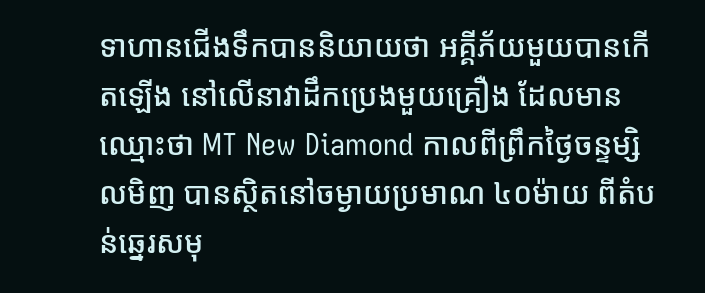ទាហានជើងទឹកបាននិយាយថា អគ្គីភ័យមួយបានកើតឡើង នៅលើនាវាដឹកប្រេងមួយគ្រឿង ដែលមានឈ្មោះថា MT New Diamond កាលពីព្រឹកថ្ងៃចន្ទម្សិលមិញ បានស្ថិតនៅចម្ងាយប្រមាណ ៤០ម៉ាយ ពីតំបន់ឆ្នេរសមុ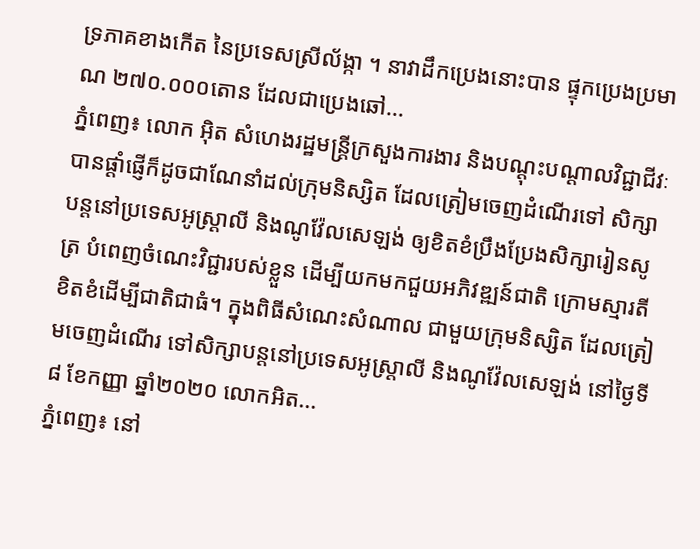ទ្រភាគខាងកើត នៃប្រទេសស្រីល័ង្កា ។ នាវាដឹកប្រេងនោះបាន ផ្ទុកប្រេងប្រមាណ ២៧០.០០០តោន ដែលជាប្រេងឆៅ...
ភ្នំពេញ៖ លោក អ៊ិត សំហេងរដ្ឋមន្ត្រីក្រសួងការងារ និងបណ្ដុះបណ្ដាលវិជ្ជាជីវៈ បានផ្ដាំផ្ញើក៏ដូចជាណែនាំដល់ក្រុមនិស្សិត ដែលត្រៀមចេញដំណើរទៅ សិក្សាបន្តនៅប្រទេសអូស្ត្រាលី និងណូវ៉ែលសេឡង់ ឲ្យខិតខំប្រឹងប្រែងសិក្សារៀនសូត្រ បំពេញចំណេះវិជ្ជារបស់ខ្លួន ដើម្បីយកមកជួយអភិវឌ្ឍន៍ជាតិ ក្រោមស្មារតីខិតខំដើម្បីជាតិជាធំ។ ក្នុងពិធីសំណេះសំណាល ជាមួយក្រុមនិស្សិត ដែលត្រៀមចេញដំណើរ ទៅសិក្សាបន្តនៅប្រទេសអូស្ត្រាលី និងណូវ៉ែលសេឡង់ នៅថ្ងៃទី៨ ខែកញ្ញា ឆ្នាំ២០២០ លោកអិត...
ភ្នំពេញ៖ នៅ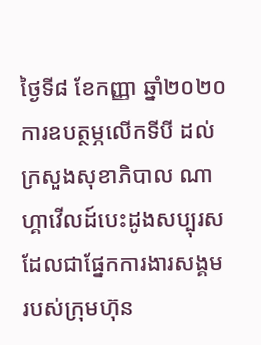ថ្ងៃទី៨ ខែកញ្ញា ឆ្នាំ២០២០ ការឧបត្ថម្ភលើកទីបី ដល់ក្រសួងសុខាភិបាល ណាហ្គាវើលដ៍បេះដូងសប្បុរស ដែលជាផ្នែកការងារសង្គម របស់ក្រុមហ៊ុន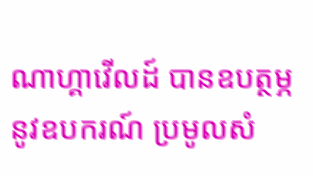ណាហ្គាវើលដ៍ បានឧបត្ថម្ភនូវឧបករណ៍ ប្រមូលសំ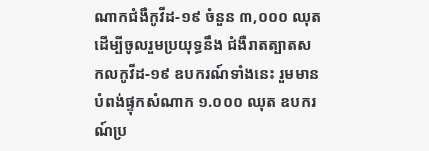ណាកជំងឺកូវីដ-១៩ ចំនួន ៣,០០០ ឈុតដើម្បីចូលរួមប្រយុទ្ធនឹង ជំងឺរាតត្បាតសកលកូវីដ-១៩ ឧបករណ៍ទាំងនេះ រួមមាន បំពង់ផ្ទុកសំណាក ១.០០០ ឈុត ឧបករណ៍ប្រ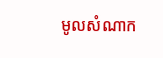មូលសំណាក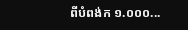ពីបំពង់ក ១.០០០...